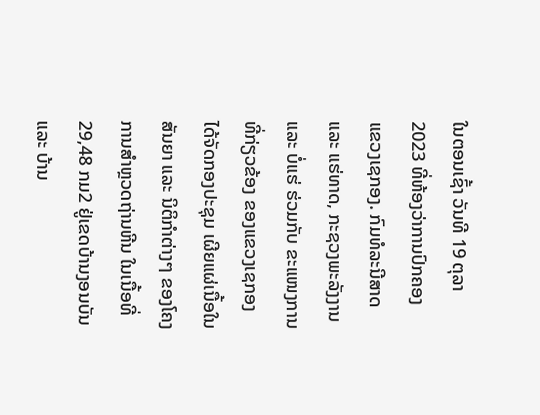ໃນຕອນເຊົ້າ ວັນທີ 19 ຕຸລາ 2023 ທີ່ຫ້ອງວ່າການປົກຄອງ ແຂວງເຊກອງ. ກົມທໍລະນີສາດ ແລະ ແຮ່ທາດ, ກະຊວງພະລັງງານ ແລະ ບໍ່ແຮ່ ຮ່ວມກັບ ຂະແໜງການທີ່ກ່ຽວຂ້ອງ ຂອງແຂວງເຊກອງ ໄດ້ຈັດກອງປະຊຸມ ເຜີຍແຜ່ເນື້ອໃນສັນຍາ ແລະ ນິຕິກໍາຕ່າງໆ ຂອງໂຄງການສໍາຫຼວດຖ່ານຫີນ ໃນເນື້ອທີ່ 29,48 ກມ2 ຢູ່ເຂດບ້ານງອນບັນ ແລະ ບ້ານ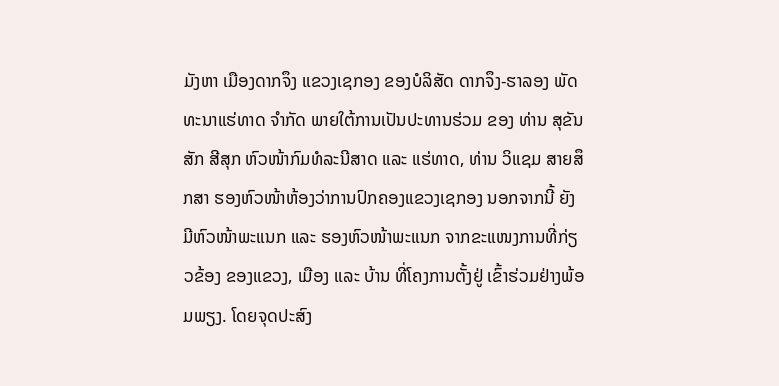ມັງຫາ ເມືອງດາກຈຶງ ແຂວງເຊກອງ ຂອງບໍລິສັດ ດາກຈຶງ-ຮາລອງ ພັດທະນາແຮ່ທາດ ຈໍາກັດ ພາຍໃຕ້ການເປັນປະທານຮ່ວມ ຂອງ ທ່ານ ສຸຂັນສັກ ສີສຸກ ຫົວໜ້າກົມທໍລະນີສາດ ແລະ ແຮ່ທາດ, ທ່ານ ວິແຊມ ສາຍສຶກສາ ຮອງຫົວໜ້າຫ້ອງວ່າການປົກຄອງແຂວງເຊກອງ ນອກຈາກນີ້ ຍັງມີຫົວໜ້າພະແນກ ແລະ ຮອງຫົວໜ້າພະແນກ ຈາກຂະແໜງການທີ່ກ່ຽວຂ້ອງ ຂອງແຂວງ, ເມືອງ ແລະ ບ້ານ ທີ່ໂຄງການຕັ້ງຢູ່ ເຂົ້າຮ່ວມຢ່າງພ້ອມພຽງ. ໂດຍຈຸດປະສົງ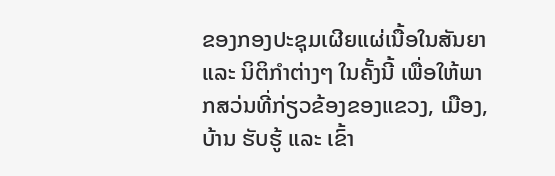ຂອງກອງປະຊຸມເຜີຍແຜ່ເນື້ອໃນສັນຍາ ແລະ ນິຕິກໍາຕ່າງໆ ໃນຄັ້ງນີ້ ເພື່ອໃຫ້ພາກສວ່ນທີ່ກ່ຽວຂ້ອງຂອງແຂວງ, ເມືອງ, ບ້ານ ຮັບຮູ້ ແລະ ເຂົ້າ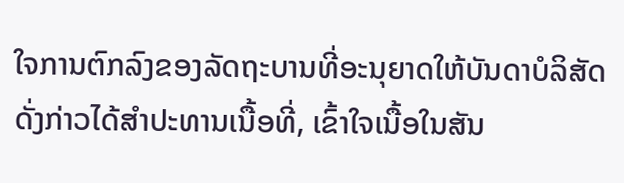ໃຈການຕົກລົງຂອງລັດຖະບານທີ່ອະນຸຍາດໃຫ້ບັນດາບໍລິສັດ ດັ່ງກ່າວໄດ້ສໍາປະທານເນື້ອທີ່, ເຂົ້າໃຈເນື້ອໃນສັນ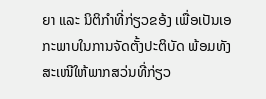ຍາ ແລະ ນິຕິກໍາທີ່ກ່ຽວຂອ້ງ ເພື່ອເປັນເອກະພາບໃນການຈັດຕັ້ງປະຕິບັດ ພ້ອມທັງສະເໜີໃຫ້ພາກສວ່ນທີ່ກ່ຽວ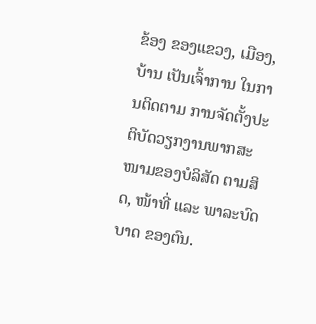ຂ້ອງ ຂອງແຂວງ, ເມືອງ, ບ້ານ ເປັນເຈົ້າການ ໃນການຕິດຕາມ ການຈັດຕັ້ງປະຕິບັດວຽກງານພາກສະໜາມຂອງບໍລິສັດ ຕາມສິດ, ໜ້າທີ່ ແລະ ພາລະບົດບາດ ຂອງຕົນ.